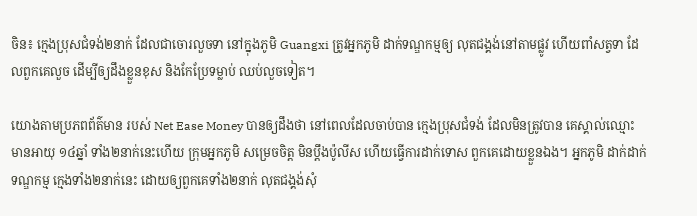ចិន៖ ក្មេងប្រុសជំទង់២នាក់ ដែលជាចោរលួចទា នៅក្នុងភូមិ Guangxi ត្រូវអ្នកភូមិ ដាក់ទណ្ឌកម្មឲ្យ លុតជង្គង់នៅតាមផ្លូវ ហើយពាំសត្វទា ដែលពួកគេលួច ដើម្បីឲ្យដឹងខ្លួនខុស និងកែប្រែទម្លាប់ ឈប់លួចទៀត។

យោងតាមប្រភពព័ត៌មាន របស់ Net Ease Money បានឲ្យដឹងថា នៅពេលដែលចាប់បាន ក្មេងប្រុសជំទង់ ដែលមិនត្រូវបាន គេស្គាល់ឈ្មោះ មានអាយុ ១៤ឆ្នាំ ទាំង២នាក់នេះហើយ ក្រុមអ្នកភូមិ សម្រេចចិត្ត មិនប្តឹងប៉ូលីស ហើយធ្វើការដាក់ទោស ពួកគេដោយខ្លួនឯង។ អ្នកភូមិ ដាក់ដាក់ទណ្ឌកម្ម ក្មេងទាំង២នាក់នេះ ដោយឲ្យពួកគេទាំង២នាក់ លុតជង្គង់សុំ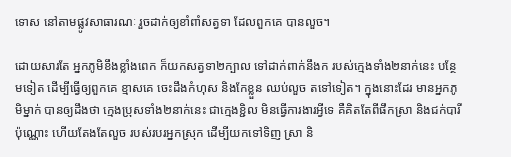ទោស នៅតាមផ្លូវសាធារណៈ រួចដាក់ឲ្យខាំពាំសត្វទា ដែលពួកគេ បានលួច។

ដោយសារតែ អ្នកភូមិខឹងខ្លាំងពេក ក៏យកសត្វទា២ក្បាល ទៅដាក់ពាក់នឹងក របស់ក្មេងទាំង២នាក់នេះ បន្ថែមទៀត ដើម្បីធ្វើឲ្យពួកគេ ខ្មាសគេ ចេះដឹងកំហុស និងកែខ្លួន ឈប់លួច តទៅទៀត។ ក្នុងនោះដែរ មានអ្នកភូមិម្នាក់ បានឲ្យដឹងថា ក្មេងប្រុសទាំង២នាក់នេះ ជាក្មេងខ្ជិល មិនធ្វើការងារអ្វីទេ គឺគិតតែពីផឹកស្រា និងជក់បារីប៉ុណ្ណោះ ហើយតែងតែលួច របស់របរអ្នកស្រុក ដើម្បីយកទៅទិញ ស្រា និ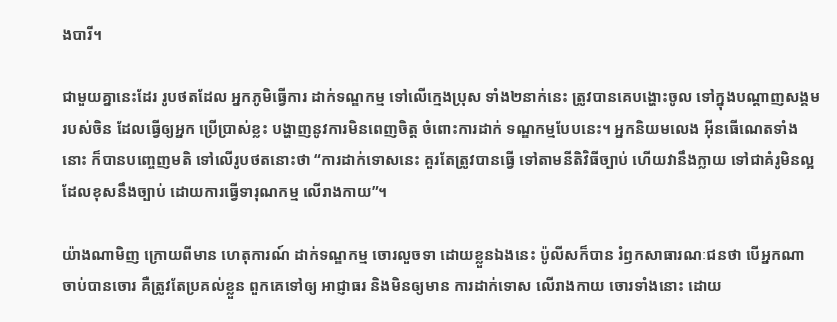ងបារី។

ជាមួយគ្នានេះដែរ រូបថតដែល អ្នកភូមិធ្វើការ ដាក់ទណ្ឌកម្ម ទៅលើក្មេងប្រុស ទាំង២នាក់នេះ ត្រូវបានគេបង្ហោះចូល ទៅក្នុងបណ្តាញសង្គម របស់ចិន ដែលធ្វើឲ្យអ្នក ប្រើប្រាស់ខ្លះ បង្ហាញនូវការមិនពេញចិត្ត ចំពោះការដាក់ ទណ្ឌកម្មបែបនេះ។ អ្នកនិយមលេង អ៊ីនធើណេតទាំងនោះ ក៏បានបញ្ចេញមតិ ទៅលើរូបថតនោះថា “ការដាក់ទោសនេះ គួរតែត្រូវបានធ្វើ ទៅតាមនីតិវិធីច្បាប់ ហើយវានឹងក្លាយ ទៅជាគំរូមិនល្អ ដែលខុសនឹងច្បាប់ ដោយការធ្វើទារុណកម្ម លើរាងកាយ”។

យ៉ាងណាមិញ ក្រោយពីមាន ហេតុការណ៍ ដាក់ទណ្ឌកម្ម ចោរលួចទា ដោយខ្លួនឯងនេះ ប៉ូលីសក៏បាន រំឭកសាធារណៈជនថា បើអ្នកណា ចាប់បានចោរ គឺត្រូវតែប្រគល់ខ្លួន ពួកគេទៅឲ្យ អាជ្ញាធរ និងមិនឲ្យមាន ការដាក់ទោស លើរាងកាយ ចោរទាំងនោះ ដោយ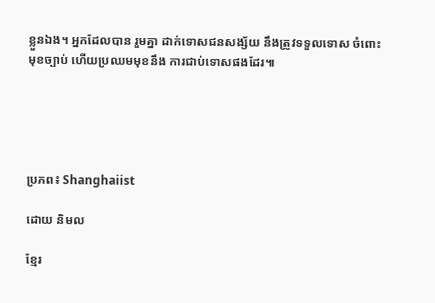ខ្លួនឯង។ អ្នកដែលបាន រួមគ្នា ដាក់ទោសជនសង្ស័យ នឹងត្រូវទទួលទោស ចំពោះមុខច្បាប់ ហើយប្រឈមមុខនឹង ការជាប់ទោសផងដែរ៕





ប្រភព៖ Shanghaiist

ដោយ និមល

ខ្មែរ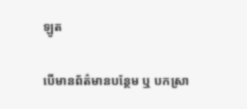ឡូត

បើមានព័ត៌មានបន្ថែម ឬ បកស្រា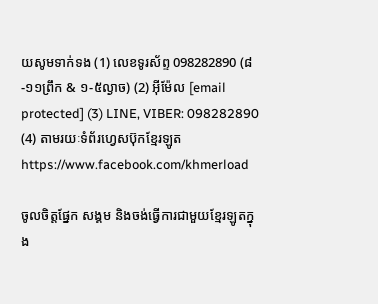យសូមទាក់ទង (1) លេខទូរស័ព្ទ 098282890 (៨-១១ព្រឹក & ១-៥ល្ងាច) (2) អ៊ីម៉ែល [email protected] (3) LINE, VIBER: 098282890 (4) តាមរយៈទំព័រហ្វេសប៊ុកខ្មែរឡូត https://www.facebook.com/khmerload

ចូលចិត្តផ្នែក សង្គម និងចង់ធ្វើការជាមួយខ្មែរឡូតក្នុង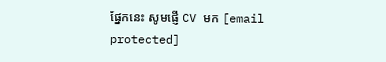ផ្នែកនេះ សូមផ្ញើ CV មក [email protected]